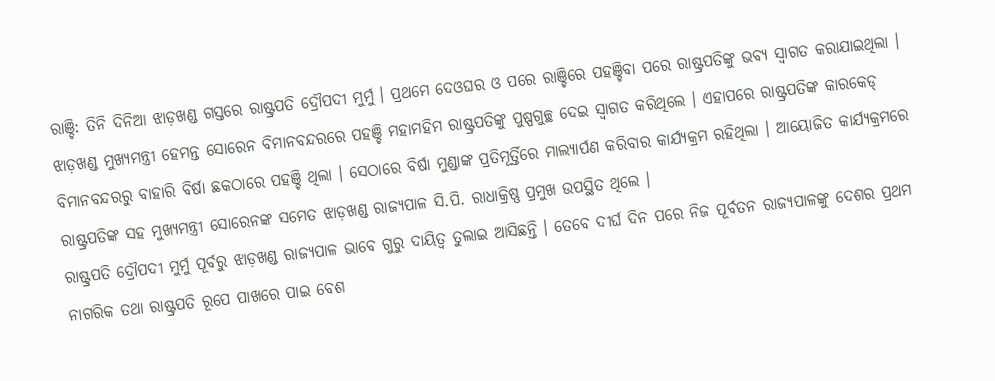ରାଞ୍ଚି: ତିନି ଦିନିଆ ଝାଡ଼ଖଣ୍ଡ ଗସ୍ତରେ ରାଷ୍ଟ୍ରପତି ଦ୍ରୌପଦୀ ମୁର୍ମୁ । ପ୍ରଥମେ ଦେଓଘର ଓ ପରେ ରାଞ୍ଚିରେ ପହଞ୍ଚିବା ପରେ ରାଷ୍ଟ୍ରପତିଙ୍କୁ ଭବ୍ୟ ସ୍ବାଗତ କରାଯାଇଥିଲା । ଝାଡ଼ଖଣ୍ଡ ମୁଖ୍ୟମନ୍ତ୍ରୀ ହେମନ୍ତ ସୋରେନ ବିମାନବନ୍ଦରରେ ପହଞ୍ଚି ମହାମହିମ ରାଷ୍ଟ୍ରପତିଙ୍କୁ ପୁଷ୍ପଗୁଚ୍ଛ ଦେଇ ସ୍ବାଗତ କରିଥିଲେ । ଏହାପରେ ରାଷ୍ଟ୍ରପତିଙ୍କ କାରକେଡ୍ ବିମାନବନ୍ଦରରୁ ବାହାରି ବିର୍ଷା ଛକଠାରେ ପହଞ୍ଚି ଥିଲା । ସେଠାରେ ବିର୍ଷା ମୁଣ୍ଡାଙ୍କ ପ୍ରତିମୂର୍ତ୍ତିରେ ମାଲ୍ୟାର୍ପଣ କରିବାର କାର୍ଯ୍ୟକ୍ରମ ରହିଥିଲା । ଆୟୋଜିତ କାର୍ଯ୍ୟକ୍ରମରେ ରାଷ୍ଟ୍ରପତିଙ୍କ ସହ ମୁଖ୍ୟମନ୍ତ୍ରୀ ସୋରେନଙ୍କ ସମେତ ଝାଡ଼ଖଣ୍ଡ ରାଜ୍ୟପାଳ ସି.ପି. ରାଧାକ୍ରିଷ୍ଣ ପ୍ରମୁଖ ଉପସ୍ଥିତ ଥିଲେ ।
ରାଷ୍ଟ୍ରପତି ଦ୍ରୌପଦୀ ମୁର୍ମୁ ପୂର୍ବରୁ ଝାଡ଼ଖଣ୍ଡ ରାଜ୍ୟପାଳ ଭାବେ ଗୁରୁ ଦାୟିତ୍ବ ତୁଲାଇ ଆସିଛନ୍ତି । ତେବେ ଦୀର୍ଘ ଦିନ ପରେ ନିଜ ପୂର୍ବତନ ରାଜ୍ୟପାଳଙ୍କୁ ଦେଶର ପ୍ରଥମ ନାଗରିକ ତଥା ରାଷ୍ଟ୍ରପତି ରୂପେ ପାଖରେ ପାଇ ବେଶ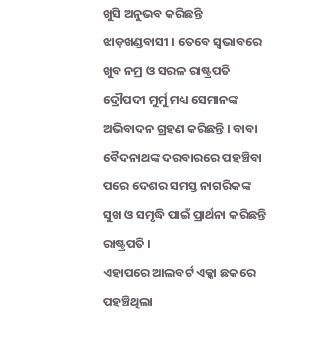ଖୁସି ଅନୁଭବ କରିଛନ୍ତି ଝାଡ଼ଖଣ୍ଡବାସୀ । ତେବେ ସ୍ବଭାବରେ ଖୁବ ନମ୍ର ଓ ସରଳ ରାଷ୍ଟ୍ରପତି ଦ୍ରୌପଦୀ ମୁର୍ମୁ ମଧ୍ୟ ସେମାନଙ୍କ ଅଭିବାଦନ ଗ୍ରହଣ କରିଛନ୍ତି । ବାବା ବୈଦନାଥଙ୍କ ଦରବାରରେ ପହଞ୍ଚିବା ପରେ ଦେଶର ସମସ୍ତ ନାଗରିକଙ୍କ ସୁଖ ଓ ସମୃଦ୍ଧି ପାଇଁ ପ୍ରାର୍ଥନା କରିଛନ୍ତି ରାଷ୍ଟ୍ରପତି ।
ଏହାପରେ ଆଲବର୍ଟ ଏକ୍କା ଛକରେ ପହଞ୍ଚିଥିଲା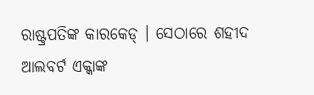ରାଷ୍ଟ୍ରପତିଙ୍କ କାରକେଡ୍ । ସେଠାରେ ଶହୀଦ ଆଲବର୍ଟ ଏକ୍କାଙ୍କ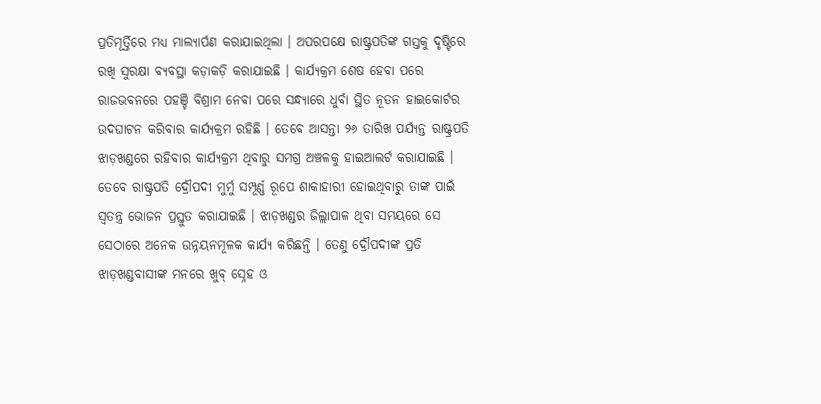ପ୍ରତିମୂର୍ତ୍ତିରେ ମଧ୍ୟ ମାଲ୍ୟାର୍ପଣ କରାଯାଇଥିଲା । ଅପରପକ୍ଷେ ରାଷ୍ଟ୍ରପତିଙ୍କ ଗସ୍ତକୁ ଦୃଷ୍ଟିରେ ରଖି ସୁରକ୍ଷା ବ୍ୟବସ୍ଥା କଡ଼ାକଡ଼ି କରାଯାଇଛି । କାର୍ଯ୍ୟକ୍ରମ ଶେଷ ହେବା ପରେ ରାଜଭବନରେ ପହଞ୍ଚି ବିଶ୍ରାମ ନେବା ପରେ ସନ୍ଧ୍ୟାରେ ଧୁର୍ବା ସ୍ଥିତ ନୂତନ ହାଇକୋର୍ଟର ଉଦଘାଟନ କରିବାର କାର୍ଯ୍ୟକ୍ରମ ରହିଛି । ତେବେ ଆସନ୍ତା ୨୬ ତାରିଖ ପର୍ଯ୍ୟନ୍ତ ରାଷ୍ଟ୍ରପତି ଝାଡ଼ଖଣ୍ଡରେ ରହିବାର କାର୍ଯ୍ୟକ୍ରମ ଥିବାରୁ ସମଗ୍ର ଅଞ୍ଚଳକୁ ହାଇଆଲର୍ଟ କରାଯାଇଛି ।
ତେବେ ରାଷ୍ଟ୍ରପତି ଦ୍ରୌପଦୀ ମୁର୍ମୁ ସମ୍ପୂର୍ଣ୍ଣ ରୂପେ ଶାକାହାରୀ ହୋଇଥିବାରୁ ତାଙ୍କ ପାଇଁ ସ୍ବତନ୍ତ୍ର ଭୋଜନ ପ୍ରସ୍ତୁତ କରାଯାଇଛି । ଝାଡ଼ଖଣ୍ଡର ଜିଲ୍ଲାପାଳ ଥିବା ସମୟରେ ସେ ସେଠାରେ ଅନେକ ଉନ୍ନୟନମୂଳକ କାର୍ଯ୍ୟ କରିଛନ୍ତି । ତେଣୁ ଦ୍ରୌପଦୀଙ୍କ ପ୍ରତି ଝାଡ଼ଖଣ୍ଡବାସୀଙ୍କ ମନରେ ଖୁବ୍ ସ୍ନେହ ଓ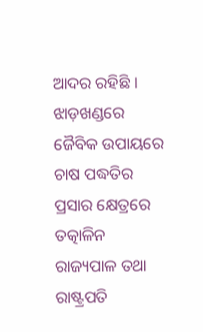ଆଦର ରହିଛି ।
ଝାଡ଼ଖଣ୍ଡରେ ଜୈବିକ ଉପାୟରେ ଚାଷ ପଦ୍ଧତିର ପ୍ରସାର କ୍ଷେତ୍ରରେ ତତ୍କାଳିନ ରାଜ୍ୟପାଳ ତଥା ରାଷ୍ଟ୍ରପତି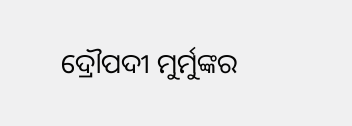ଦ୍ରୌପଦୀ ମୁର୍ମୁଙ୍କର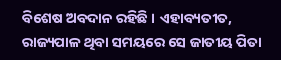ବିଶେଷ ଅବଦାନ ରହିଛି । ଏହାବ୍ୟତୀତ, ରାଜ୍ୟପାଳ ଥିବା ସମୟରେ ସେ ଜାତୀୟ ପିତା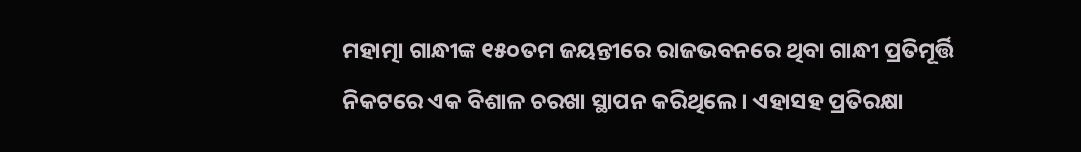ମହାତ୍ମା ଗାନ୍ଧୀଙ୍କ ୧୫୦ତମ ଜୟନ୍ତୀରେ ରାଜଭବନରେ ଥିବା ଗାନ୍ଧୀ ପ୍ରତିମୂର୍ତ୍ତି ନିକଟରେ ଏକ ବିଶାଳ ଚରଖା ସ୍ଥାପନ କରିଥିଲେ । ଏହାସହ ପ୍ରତିରକ୍ଷା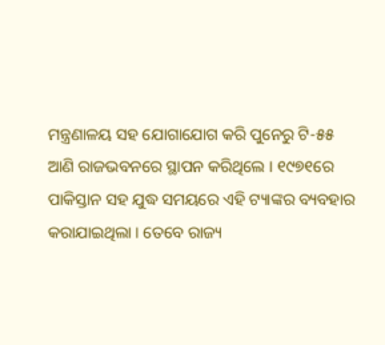ମନ୍ତ୍ରଣାଳୟ ସହ ଯୋଗାଯୋଗ କରି ପୁନେରୁ ଟି-୫୫ ଆଣି ରାଜଭବନରେ ସ୍ଥାପନ କରିଥିଲେ । ୧୯୭୧ରେ ପାକିସ୍ତାନ ସହ ଯୁଦ୍ଧ ସମୟରେ ଏହି ଟ୍ୟାଙ୍କର ବ୍ୟବହାର କରାଯାଇଥିଲା । ତେବେ ରାଜ୍ୟ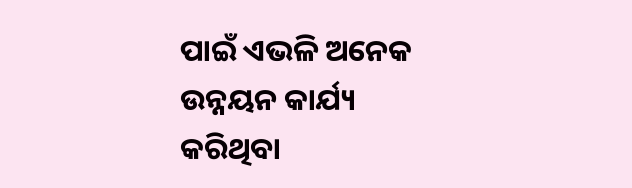ପାଇଁ ଏଭଳି ଅନେକ ଉନ୍ନୟନ କାର୍ଯ୍ୟ କରିଥିବା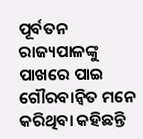ପୂର୍ବତନ ରାଜ୍ୟପାଳଙ୍କୁ ପାଖରେ ପାଇ ଗୌରବାନ୍ବିତ ମନେ କରିଥିବା କହିଛନ୍ତି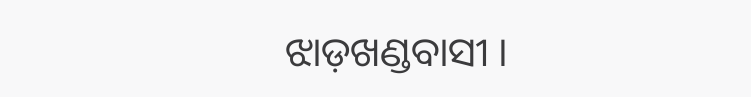ଝାଡ଼ଖଣ୍ଡବାସୀ ।